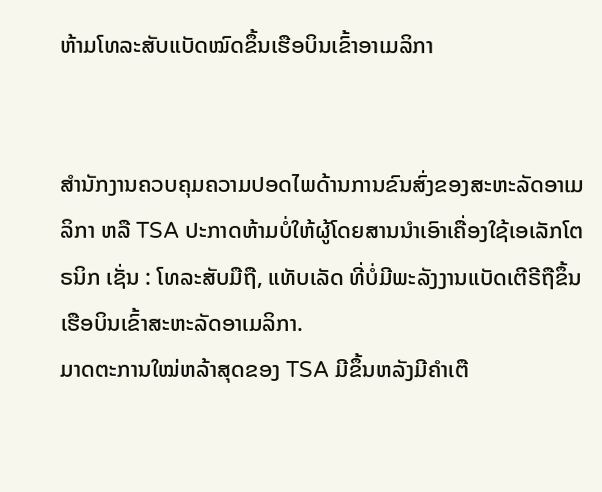ຫ້າມໂທລະສັບແບັດໝົດຂຶ້ນເຮືອບິນເຂົ້າອາເມລິກາ


ສຳນັກງານຄວບຄຸມຄວາມປອດໄພດ້ານການຂົນສົ່ງຂອງສະຫະລັດອາເມລິກາ ຫລື TSA ປະກາດຫ້າມບໍ່ໃຫ້ຜູ້ໂດຍສານນຳເອົາເຄື່ອງໃຊ້ເອເລັກໂຕຣນິກ ເຊັ່ນ : ໂທລະສັບມືຖື, ແທັບເລັດ ທີ່ບໍ່ມີພະລັງງານແບັດເຕີຣີຖືຂຶ້ນເຮືອບິນເຂົ້າສະຫະລັດອາເມລິກາ.
ມາດຕະການໃໝ່ຫລ້າສຸດຂອງ TSA ມີຂຶ້ນຫລັງມີຄຳເຕື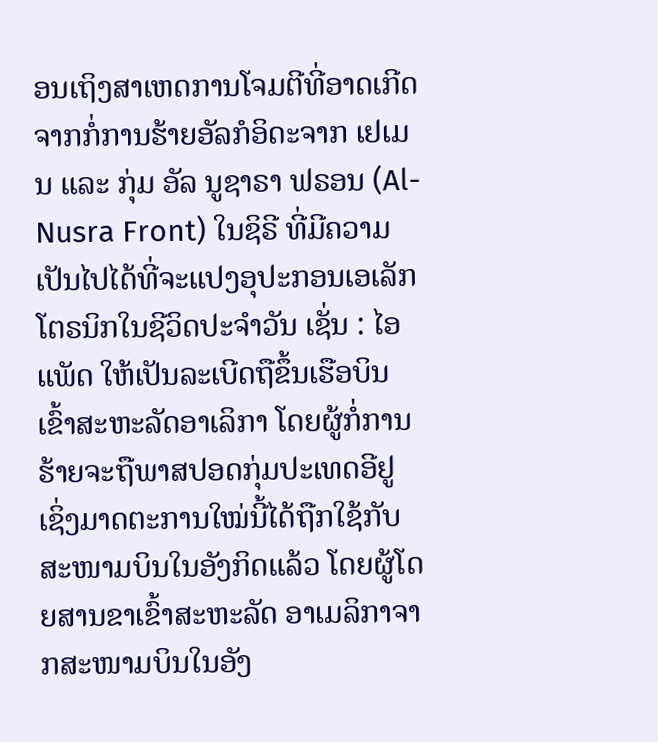ອນເຖິງສາເຫດການໂຈມຕີທີ່ອາດເກີດຈາກກໍ່ການຮ້າຍອັລກໍອິດະຈາກ ເຢເມນ ແລະ ກຸ່ມ ອັລ ນູຊາຣາ ຟຣອນ (Al-Nusra Front) ໃນຊິຣີ ທີ່ມີຄວາມເປັນໄປໄດ້ທີ່ຈະແປງອຸປະກອນເອເລັກໂຕຣນິກໃນຊີວິດປະຈຳວັນ ເຊັ່ນ : ໄອແພັດ ໃຫ້ເປັນລະເບີດຖືຂຶ້ນເຮືອບິນເຂົ້າສະຫະລັດອາເລິກາ ໂດຍຜູ້ກໍ່ການຮ້າຍຈະຖືພາສປອດກຸ່ມປະເທດອີຢູ ເຊິ່ງມາດຕະການໃໝ່ນີ້ໄດ້ຖືກໃຊ້ກັບສະໜາມບິນໃນອັງກິດແລ້ວ ໂດຍຜູ້ໂດຍສານຂາເຂົ້າສະຫະລັດ ອາເມລິກາຈາກສະໜາມບິນໃນອັງ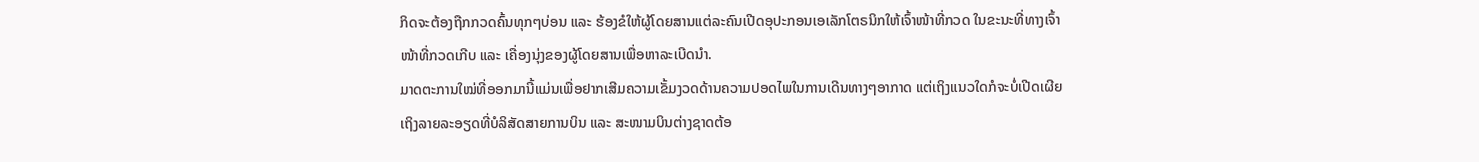ກິດຈະຕ້ອງຖືກກວດຄົ້ນທຸກໆບ່ອນ ແລະ ຮ້ອງຂໍໃຫ້ຜູ້ໂດຍສານແຕ່ລະຄົນເປີດອຸປະກອນເອເລັກໂຕຣນິກໃຫ້ເຈົ້າໜ້າທີ່ກວດ ໃນຂະນະທີ່ທາງເຈົ້າໜ້າທີ່ກວດເກີບ ແລະ ເຄື່ອງນຸ່ງຂອງຜູ້ໂດຍສານເພື່ອຫາລະເບີດນຳ.
ມາດຕະການໃໝ່ທີ່ອອກມານີ້ແມ່ນເພື່ອຢາກເສີມຄວາມເຂັ້ມງວດດ້ານຄວາມປອດໄພໃນການເດີນທາງໆອາກາດ ແຕ່ເຖິງແນວໃດກໍຈະບໍ່ເປີດເຜີຍເຖິງລາຍລະອຽດທີ່ບໍລິສັດສາຍການບິນ ແລະ ສະໜາມບິນຕ່າງຊາດຕ້ອ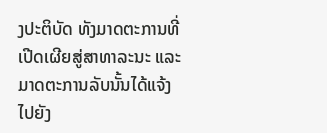ງປະຕິບັດ ທັງມາດຕະການທີ່ເປີດເຜີຍສູ່ສາທາລະນະ ແລະ ມາດຕະການລັບນັ້ນໄດ້ແຈ້ງໄປຍັງ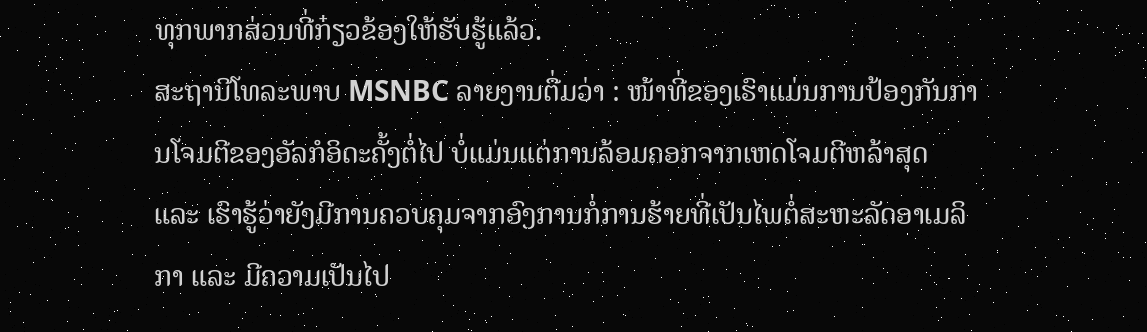ທຸກພາກສ່ວນທີ່ກ໋ຽວຂ້ອງໃຫ້ຮັບຮູ້ແລ້ວ.
ສະຖານີໂທລະພາບ MSNBC ລາຍງານຕື່ມວ່າ : ໜ້າທີ່ຂອງເຮົາແມ່ນການປ້ອງກັນການໂຈມຕີຂອງອັລກໍອິດະຄັ້ງຕໍ່ໄປ ບໍ່ແມ່ນແຕ່ການລ້ອມຄອກຈາກເຫດໂຈມຕີຫລ້າສຸດ ແລະ ເຮົາຮູ້ວ່າຍັງມີການຄວບຄຸມຈາກອົງການກໍ່ການຮ້າຍທີ່ເປັນໄພຕໍ່ສະຫະລັດອາເມລິກາ ແລະ ມີຄວາມເປັນໄປ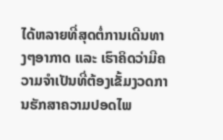ໄດ້ຫລາຍທີ່ສຸດຕໍ່ການເດີນທາງໆອາກາດ ແລະ ເຮົາຄິດວ່າມີຄວາມຈຳເປັນທີ່ຕ້ອງເຂັ້ມງວດການຮັກສາຄວາມປອດໄພ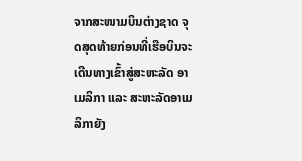ຈາກສະໜາມບິນຕ່າງຊາດ ຈຸດສຸດທ້າຍກ່ອນທີ່ເຮືອບິນຈະເດີນທາງເຂົ້າສູ່ສະຫະລັດ ອາເມລິກາ ແລະ ສະຫະລັດອາເມລິກາຍັງ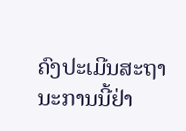ຄົງປະເມີນສະຖານະການນີ້ຢ່າ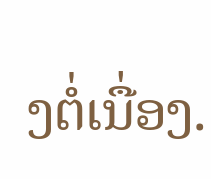ງຕໍ່ເນື່ອງ.